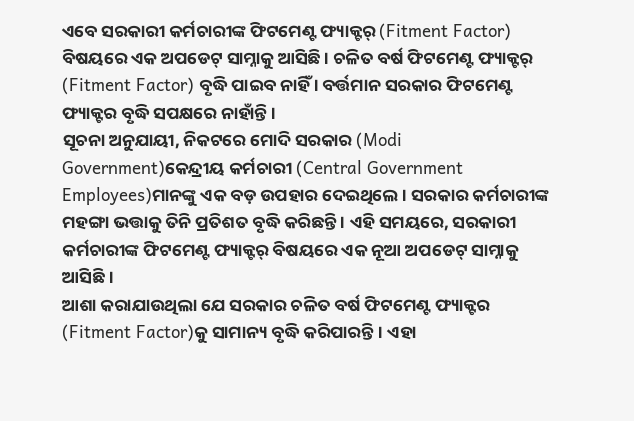ଏବେ ସରକାରୀ କର୍ମଚାରୀଙ୍କ ଫିଟମେଣ୍ଟ ଫ୍ୟାକ୍ଟର୍ (Fitment Factor) ବିଷୟରେ ଏକ ଅପଡେଟ୍ ସାମ୍ନାକୁ ଆସିଛି । ଚଳିତ ବର୍ଷ ଫିଟମେଣ୍ଟ ଫ୍ୟାକ୍ଟର୍ (Fitment Factor) ବୃଦ୍ଧି ପାଇବ ନାହିଁ । ବର୍ତ୍ତମାନ ସରକାର ଫିଟମେଣ୍ଟ ଫ୍ୟାକ୍ଟର ବୃଦ୍ଧି ସପକ୍ଷରେ ନାହାଁନ୍ତି ।
ସୂଚନା ଅନୁଯାୟୀ, ନିକଟରେ ମୋଦି ସରକାର (Modi Government)କେନ୍ଦ୍ରୀୟ କର୍ମଚାରୀ (Central Government Employees)ମାନଙ୍କୁ ଏକ ବଡ଼ ଉପହାର ଦେଇଥିଲେ । ସରକାର କର୍ମଚାରୀଙ୍କ ମହଙ୍ଗା ଭତ୍ତାକୁ ତିନି ପ୍ରତିଶତ ବୃଦ୍ଧି କରିଛନ୍ତି । ଏହି ସମୟରେ, ସରକାରୀ କର୍ମଚାରୀଙ୍କ ଫିଟମେଣ୍ଟ ଫ୍ୟାକ୍ଟର୍ ବିଷୟରେ ଏକ ନୂଆ ଅପଡେଟ୍ ସାମ୍ନାକୁ ଆସିଛି ।
ଆଶା କରାଯାଉଥିଲା ଯେ ସରକାର ଚଳିତ ବର୍ଷ ଫିଟମେଣ୍ଟ ଫ୍ୟାକ୍ଟର (Fitment Factor)କୁ ସାମାନ୍ୟ ବୃଦ୍ଧି କରିପାରନ୍ତି। ଏହା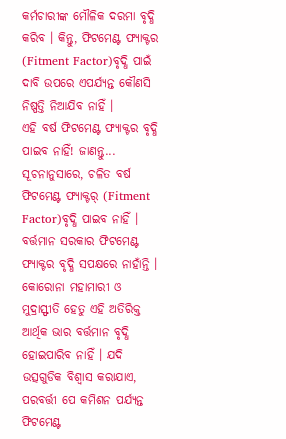କର୍ମଚାରୀଙ୍କ ମୌଳିକ ଦରମା ବୃଦ୍ଧି କରିବ । କିନ୍ତୁ, ଫିଟମେଣ୍ଟ ଫ୍ୟାକ୍ଟର (Fitment Factor)ବୃଦ୍ଧି ପାଇଁ ଦାବି ଉପରେ ଏପର୍ଯ୍ୟନ୍ତ କୌଣସି ନିଷ୍ପତ୍ତି ନିଆଯିବ ନାହିଁ ।
ଏହି ବର୍ଷ ଫିଟମେଣ୍ଟ ଫ୍ୟାକ୍ଟର ବୃଦ୍ଧି ପାଇବ ନାହିଁ! ଜାଣନ୍ତୁ...
ସୂଚନାନୁସାରେ, ଚଳିତ ବର୍ଷ ଫିଟମେଣ୍ଟ ଫ୍ୟାକ୍ଟର୍ (Fitment Factor)ବୃଦ୍ଧି ପାଇବ ନାହିଁ । ବର୍ତ୍ତମାନ ସରକାର ଫିଟମେଣ୍ଟ ଫ୍ୟାକ୍ଟର ବୃଦ୍ଧି ସପକ୍ଷରେ ନାହାଁନ୍ତି । କୋରୋନା ମହାମାରୀ ଓ ମୁଦ୍ରାସ୍ଫୀତି ହେତୁ ଏହି ଅତିରିକ୍ତ ଆର୍ଥିକ ଭାର ବର୍ତ୍ତମାନ ବୃଦ୍ଧି ହୋଇପାରିବ ନାହିଁ । ଯଦି ଉତ୍ସଗୁଡିକ ବିଶ୍ବାସ କରାଯାଏ, ପରବର୍ତ୍ତୀ ପେ କମିଶନ ପର୍ଯ୍ୟନ୍ତ ଫିଟମେଣ୍ଟ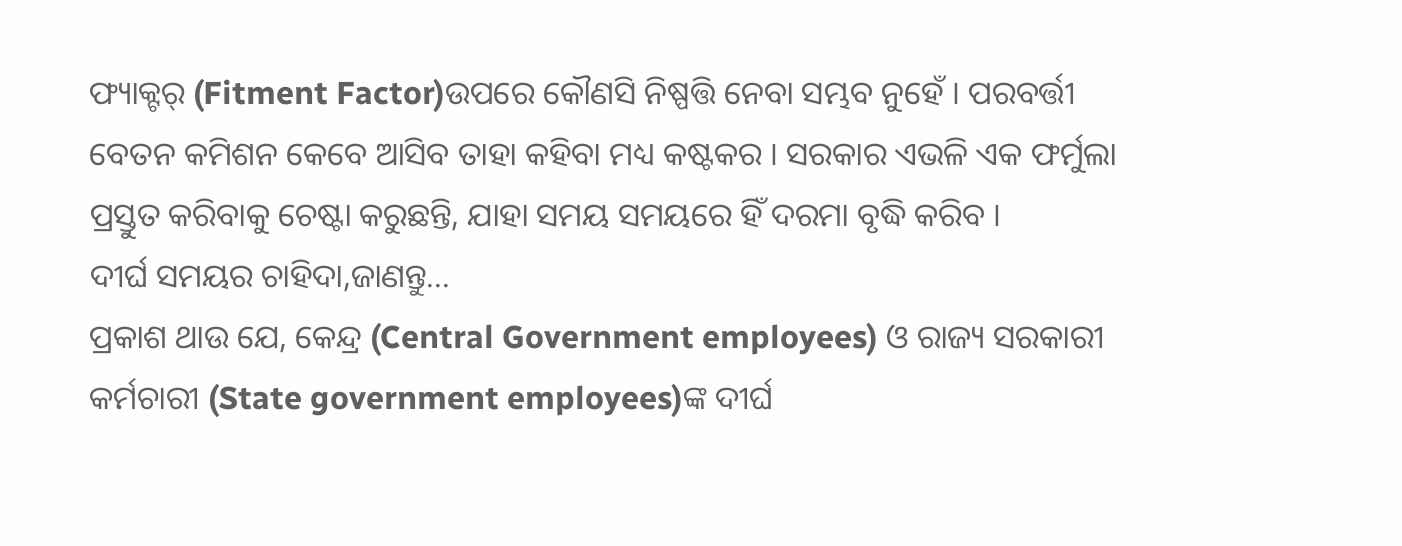ଫ୍ୟାକ୍ଟର୍ (Fitment Factor)ଉପରେ କୌଣସି ନିଷ୍ପତ୍ତି ନେବା ସମ୍ଭବ ନୁହେଁ । ପରବର୍ତ୍ତୀ ବେତନ କମିଶନ କେବେ ଆସିବ ତାହା କହିବା ମଧ୍ୟ କଷ୍ଟକର । ସରକାର ଏଭଳି ଏକ ଫର୍ମୁଲା ପ୍ରସ୍ତୁତ କରିବାକୁ ଚେଷ୍ଟା କରୁଛନ୍ତି, ଯାହା ସମୟ ସମୟରେ ହିଁ ଦରମା ବୃଦ୍ଧି କରିବ ।
ଦୀର୍ଘ ସମୟର ଚାହିଦା,ଜାଣନ୍ତୁ...
ପ୍ରକାଶ ଥାଉ ଯେ, କେନ୍ଦ୍ର (Central Government employees) ଓ ରାଜ୍ୟ ସରକାରୀ କର୍ମଚାରୀ (State government employees)ଙ୍କ ଦୀର୍ଘ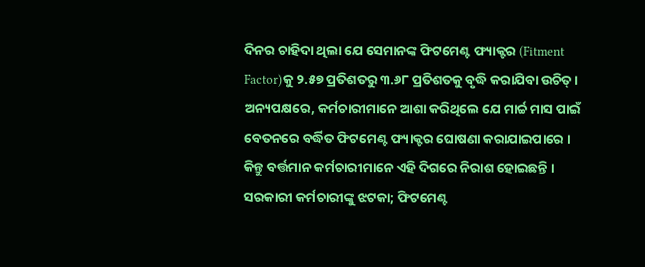ଦିନର ଚାହିଦା ଥିଲା ଯେ ସେମାନଙ୍କ ଫିଟମେଣ୍ଟ ଫ୍ୟାକ୍ଟର (Fitment Factor)କୁ ୨.୫୭ ପ୍ରତିଶତରୁ ୩.୬୮ ପ୍ରତିଶତକୁ ବୃଦ୍ଧି କରାଯିବା ଉଚିତ୍ । ଅନ୍ୟପକ୍ଷରେ, କର୍ମଚାରୀମାନେ ଆଶା କରିଥିଲେ ଯେ ମାର୍ଚ୍ଚ ମାସ ପାଇଁ ବେତନରେ ବର୍ଦ୍ଧିତ ଫିଟମେଣ୍ଟ ଫ୍ୟାକ୍ଟର ଘୋଷଣା କରାଯାଇପାରେ । କିନ୍ତୁ ବର୍ତ୍ତମାନ କର୍ମଚାରୀମାନେ ଏହି ଦିଗରେ ନିରାଶ ହୋଇଛନ୍ତି ।
ସରକାରୀ କର୍ମଚାରୀଙ୍କୁ ଝଟକା; ଫିଟମେଣ୍ଟ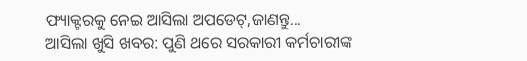ଫ୍ୟାକ୍ଟରକୁ ନେଇ ଆସିଲା ଅପଡେଟ୍,ଜାଣନ୍ତୁ...
ଆସିଲା ଖୁସି ଖବର: ପୁଣି ଥରେ ସରକାରୀ କର୍ମଚାରୀଙ୍କ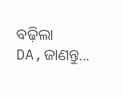ବଢ଼ିଲା DA,ଜାଣନ୍ତୁ...